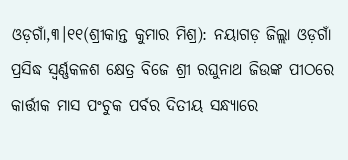ଓଡ଼ଗାଁ,୩।୧୧(ଶ୍ରୀକାନ୍ତ କୁମାର ମିଶ୍ର): ନୟାଗଡ଼ ଜିଲ୍ଲା ଓଡ଼ଗାଁ ପ୍ରସିଦ୍ଧ ସ୍ୱର୍ଣ୍ଣକଳଶ କ୍ଷେତ୍ର ବିଜେ ଶ୍ରୀ ରଘୁନାଥ ଜିଉଙ୍କ ପୀଠରେ କାର୍ତ୍ତୀକ ମାସ ପଂଚୁକ ପର୍ବର ଦିତୀୟ ସନ୍ଧ୍ୟାରେ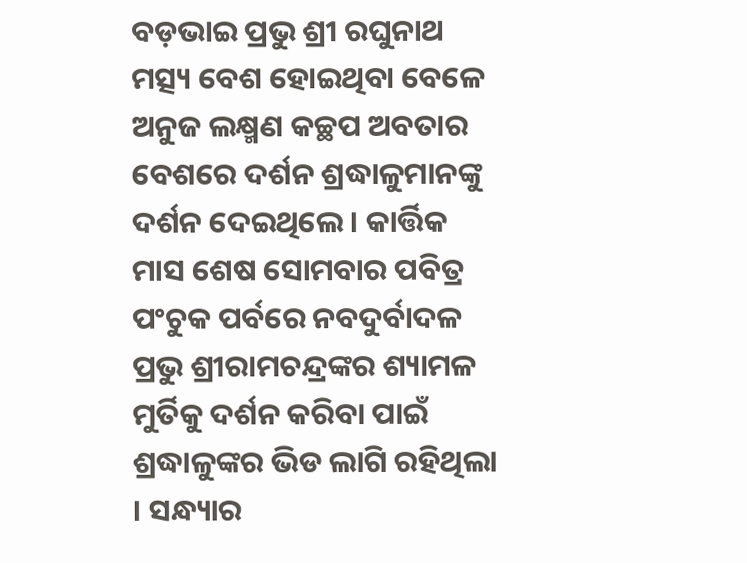ବଡ଼ଭାଇ ପ୍ରଭୁ ଶ୍ରୀ ରଘୁନାଥ ମତ୍ସ୍ୟ ବେଶ ହୋଇଥିବା ବେଳେ ଅନୁଜ ଲକ୍ଷ୍ମଣ କଚ୍ଛପ ଅବତାର ବେଶରେ ଦର୍ଶନ ଶ୍ରଦ୍ଧାଳୁମାନଙ୍କୁ ଦର୍ଶନ ଦେଇଥିଲେ । କାର୍ତ୍ତିକ ମାସ ଶେଷ ସୋମବାର ପବିତ୍ର ପଂଚୁକ ପର୍ବରେ ନବଦୁର୍ବାଦଳ ପ୍ରଭୁ ଶ୍ରୀରାମଚନ୍ଦ୍ରଙ୍କର ଶ୍ୟାମଳ ମୁର୍ତିକୁ ଦର୍ଶନ କରିବା ପାଇଁ ଶ୍ରଦ୍ଧାଳୁଙ୍କର ଭିଡ ଲାଗି ରହିଥିଲା । ସନ୍ଧ୍ୟାର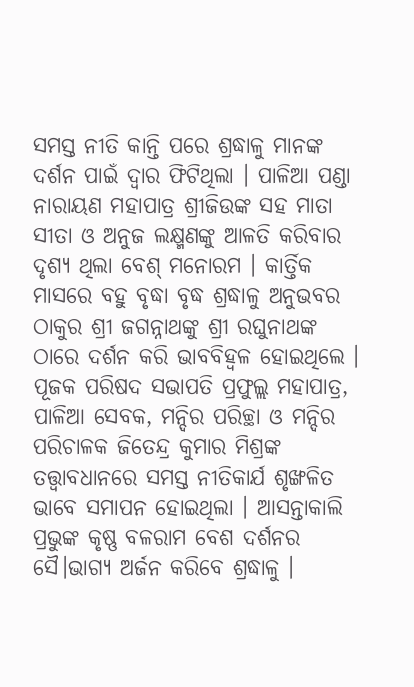ସମସ୍ତ ନୀତି କାନ୍ତି ପରେ ଶ୍ରଦ୍ଧାଳୁ ମାନଙ୍କ ଦର୍ଶନ ପାଇଁ ଦ୍ୱାର ଫିଟିଥିଲା । ପାଳିଆ ପଣ୍ଡା ନାରାୟଣ ମହାପାତ୍ର ଶ୍ରୀଜିଉଙ୍କ ସହ ମାତା ସୀତା ଓ ଅନୁଜ ଲକ୍ଷ୍ମଣଙ୍କୁ ଆଳତି କରିବାର ଦୃଶ୍ୟ ଥିଲା ବେଶ୍ ମନୋରମ । କାର୍ତ୍ତିକ ମାସରେ ବହୁ ବୃଦ୍ଧା ବୃଦ୍ଧ ଶ୍ରଦ୍ଧାଳୁ ଅନୁଭବର ଠାକୁର ଶ୍ରୀ ଜଗନ୍ନାଥଙ୍କୁ ଶ୍ରୀ ରଘୁନାଥଙ୍କ ଠାରେ ଦର୍ଶନ କରି ଭାବବିହ୍ୱଳ ହୋଇଥିଲେ । ପୂଜକ ପରିଷଦ ସଭାପତି ପ୍ରଫୁଲ୍ଲ ମହାପାତ୍ର, ପାଳିଆ ସେବକ, ମନ୍ଦିର ପରିଚ୍ଛା ଓ ମନ୍ଦିର ପରିଚାଳକ ଜିତେନ୍ଦ୍ର କୁମାର ମିଶ୍ରଙ୍କ ତତ୍ତ୍ୱାବଧାନରେ ସମସ୍ତ ନୀତିକାର୍ଯ ଶୃଙ୍ଖଳିତ ଭାବେ ସମାପନ ହୋଇଥିଲା । ଆସନ୍ତାକାଲି ପ୍ରଭୁଙ୍କ କୃଷ୍ଣ ବଳରାମ ବେଶ ଦର୍ଶନର ସୈ।ଭାଗ୍ୟ ଅର୍ଜନ କରିବେ ଶ୍ରଦ୍ଧାଳୁ ।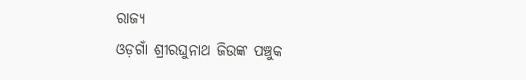ରାଜ୍ୟ
ଓଡ଼ଗାଁ ଶ୍ରୀରଘୁନାଥ ଜିଉଙ୍କ ପଞ୍ଚୁକ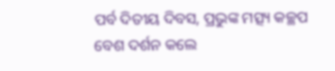ପର୍ବ ଦିତୀୟ ଦିବସ, ପ୍ରଭୁଙ୍କ ମତ୍ସ୍ୟ କଚ୍ଛପ ବେଶ ଦର୍ଶନ କଲେ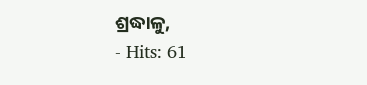ଶ୍ରଦ୍ଧାଳୁ,
- Hits: 61